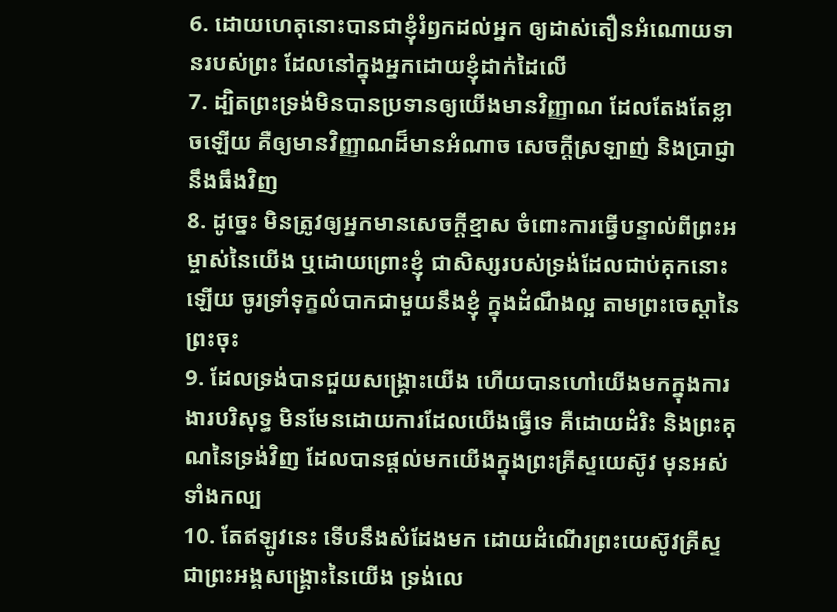6. ដោយហេតុនោះបានជាខ្ញុំរំឭកដល់អ្នក ឲ្យដាស់តឿនអំណោយទានរបស់ព្រះ ដែលនៅក្នុងអ្នកដោយខ្ញុំដាក់ដៃលើ
7. ដ្បិតព្រះទ្រង់មិនបានប្រទានឲ្យយើងមានវិញ្ញាណ ដែលតែងតែខ្លាចឡើយ គឺឲ្យមានវិញ្ញាណដ៏មានអំណាច សេចក្តីស្រឡាញ់ និងប្រាជ្ញានឹងធឹងវិញ
8. ដូច្នេះ មិនត្រូវឲ្យអ្នកមានសេចក្តីខ្មាស ចំពោះការធ្វើបន្ទាល់ពីព្រះអម្ចាស់នៃយើង ឬដោយព្រោះខ្ញុំ ជាសិស្សរបស់ទ្រង់ដែលជាប់គុកនោះឡើយ ចូរទ្រាំទុក្ខលំបាកជាមួយនឹងខ្ញុំ ក្នុងដំណឹងល្អ តាមព្រះចេស្តានៃព្រះចុះ
9. ដែលទ្រង់បានជួយសង្គ្រោះយើង ហើយបានហៅយើងមកក្នុងការងារបរិសុទ្ធ មិនមែនដោយការដែលយើងធ្វើទេ គឺដោយដំរិះ និងព្រះគុណនៃទ្រង់វិញ ដែលបានផ្តល់មកយើងក្នុងព្រះគ្រីស្ទយេស៊ូវ មុនអស់ទាំងកល្ប
10. តែឥឡូវនេះ ទើបនឹងសំដែងមក ដោយដំណើរព្រះយេស៊ូវគ្រីស្ទ ជាព្រះអង្គសង្គ្រោះនៃយើង ទ្រង់លេ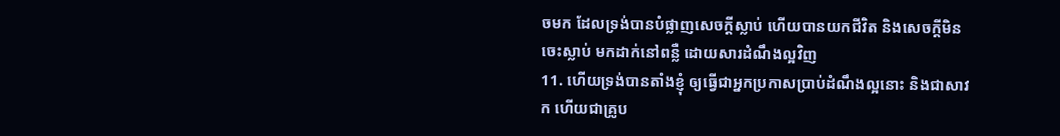ចមក ដែលទ្រង់បានបំផ្លាញសេចក្តីស្លាប់ ហើយបានយកជីវិត និងសេចក្តីមិនចេះស្លាប់ មកដាក់នៅពន្លឺ ដោយសារដំណឹងល្អវិញ
11. ហើយទ្រង់បានតាំងខ្ញុំ ឲ្យធ្វើជាអ្នកប្រកាសប្រាប់ដំណឹងល្អនោះ និងជាសាវក ហើយជាគ្រូប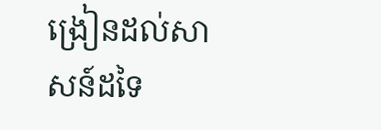ង្រៀនដល់សាសន៍ដទៃ